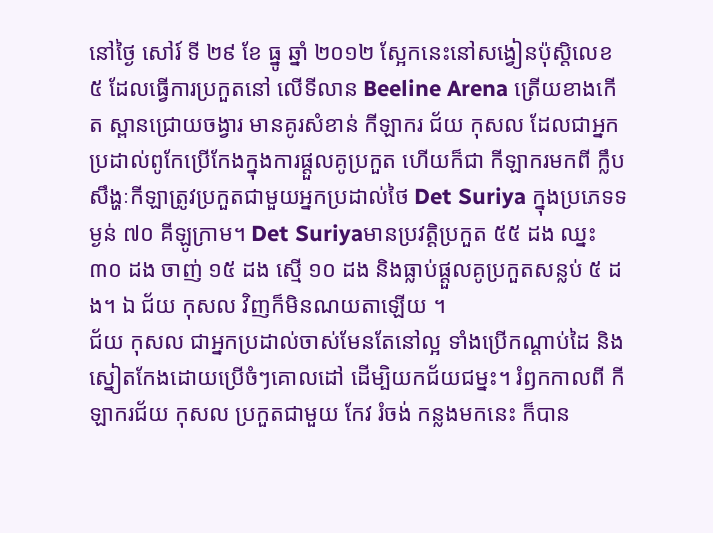នៅថ្ងៃ សៅរ៍ ទី ២៩ ខែ ធ្នូ ឆ្នាំ ២០១២ ស្អែកនេះនៅសង្វៀនប៉ុស្តិលេខ ៥ ដែលធ្វើការប្រកួតនៅ លើទីលាន Beeline Arena ត្រើយខាងកើត ស្ពានជ្រោយចង្វារ មានគូរសំខាន់ កីឡាករ ជ័យ កុសល ដែលជាអ្នកប្រដាល់ពូកែប្រើកែងក្នុងការផ្តួលគូប្រកួត ហើយក៏ជា កីឡាករមកពី ក្លឹបសឹង្ហៈកីឡាត្រូវប្រកួតជាមួយអ្នកប្រដាល់ថៃ Det Suriya ក្នុងប្រភេទទម្ងន់ ៧០ គីឡូក្រាម។ Det Suriyaមានប្រវត្តិប្រកួត ៥៥ ដង ឈ្នះ ៣០ ដង ចាញ់ ១៥ ដង ស្មើ ១០ ដង និងធ្លាប់ផ្តួលគូប្រកួតសន្លប់ ៥ ដង។ ឯ ជ័យ កុសល វិញក៏មិនណយតាឡើយ ។
ជ័យ កុសល ជាអ្នកប្រដាល់ចាស់មែនតែនៅល្អ ទាំងប្រើកណ្តាប់ដៃ និងស្នៀតកែងដោយប្រើចំៗគោលដៅ ដើម្បិយកជ័យជម្នះ។ រំឭកកាលពី កីឡាករជ័យ កុសល ប្រកួតជាមួយ កែវ រំចង់ កន្លងមកនេះ ក៏បាន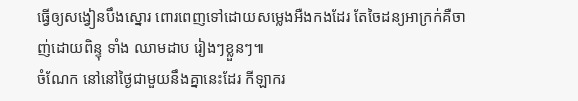ធ្វើឲ្យសង្វៀនបឹងស្នោរ ពោរពេញទៅដោយសម្លេងអឺងកងដែរ តែចៃដន្យអាក្រក់គឺចាញ់ដោយពិន្ទុ ទាំង ឈាមដាប រៀងៗខ្លួនៗ៕
ចំណែក នៅនៅថ្ងៃជាមួយនឹងគ្នានេះដែរ កីឡាករ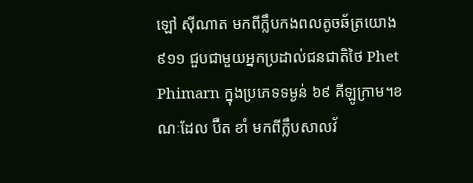ឡៅ ស៊ីណាត មកពីក្លឹបកងពលតូចឆ័ត្រយោង ៩១១ ជួបជាមួយអ្នកប្រដាល់ជនជាតិថៃ Phet Phimarn ក្នុងប្រភេទទម្ងន់ ៦៩ គីឡូក្រាម។ខណៈដែល ប៊ឺត ខាំ មកពីក្លឹបសាលវ័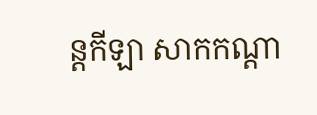ន្តកីឡា សាកកណ្តា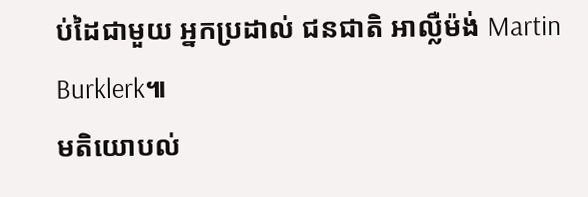ប់ដៃជាមួយ អ្នកប្រដាល់ ជនជាតិ អាល្លឺម៉ង់ Martin Burklerk៕
មតិយោបល់